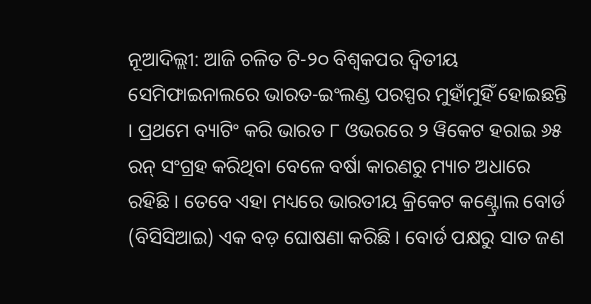ନୂଆଦିଲ୍ଲୀ: ଆଜି ଚଳିତ ଟି-୨୦ ବିଶ୍ୱକପର ଦ୍ୱିତୀୟ ସେମିଫାଇନାଲରେ ଭାରତ-ଇଂଲଣ୍ଡ ପରସ୍ପର ମୁହାଁମୁହିଁ ହୋଇଛନ୍ତି । ପ୍ରଥମେ ବ୍ୟାଟିଂ କରି ଭାରତ ୮ ଓଭରରେ ୨ ୱିକେଟ ହରାଇ ୬୫ ରନ୍ ସଂଗ୍ରହ କରିଥିବା ବେଳେ ବର୍ଷା କାରଣରୁ ମ୍ୟାଚ ଅଧାରେ ରହିଛି । ତେବେ ଏହା ମଧ୍ୟରେ ଭାରତୀୟ କ୍ରିକେଟ କଣ୍ଟ୍ରୋଲ ବୋର୍ଡ (ବିସିସିଆଇ) ଏକ ବଡ଼ ଘୋଷଣା କରିଛି । ବୋର୍ଡ ପକ୍ଷରୁ ସାତ ଜଣ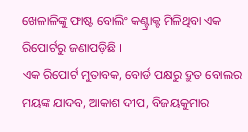ଖେଳାଳିଙ୍କୁ ଫାଷ୍ଟ ବୋଲିଂ କଣ୍ଟ୍ରାକ୍ଟ ମିଳିଥିବା ଏକ ରିପୋର୍ଟରୁ ଜଣାପଡ଼ିଛି ।
ଏକ ରିପୋର୍ଟ ମୁତାବକ, ବୋର୍ଡ ପକ୍ଷରୁ ଦ୍ରୁତ ବୋଲର ମୟଙ୍କ ଯାଦବ, ଆକାଶ ଦୀପ, ବିଜୟକୁମାର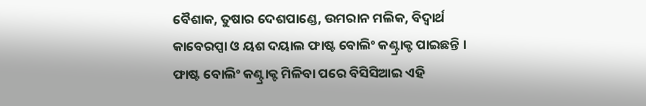ବୈଶାକ, ତୁଷାର ଦେଶପାଣ୍ଡେ, ଉମରାନ ମଲିକ, ବିଦ୍ୱାର୍ଥ କାବେରପ୍ପା ଓ ୟଶ ଦୟାଲ ଫାଷ୍ଟ ବୋଲିଂ କଣ୍ଟ୍ରାକ୍ଟ ପାଇଛନ୍ତି । ଫାଷ୍ଟ ବୋଲିଂ କଣ୍ଟ୍ରାକ୍ଟ ମିଳିବା ପରେ ବିସିସିଆଇ ଏହି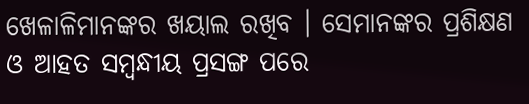ଖେଳାଳିମାନଙ୍କର ଖୟାଲ ରଖିବ । ସେମାନଙ୍କର ପ୍ରଶିକ୍ଷଣ ଓ ଆହତ ସମ୍ବନ୍ଧୀୟ ପ୍ରସଙ୍ଗ ପରେ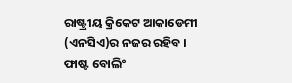ରାଷ୍ଟ୍ରୀୟ କ୍ରିକେଟ ଆକାଡେମୀ (ଏନସିଏ)ର ନଜର ରହିବ । ଫାଷ୍ଟ ବୋଲିଂ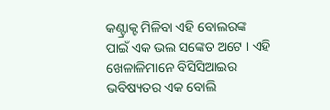କଣ୍ଟ୍ରାକ୍ଟ ମିଳିବା ଏହି ବୋଲରଙ୍କ ପାଇଁ ଏକ ଭଲ ସଙ୍କେତ ଅଟେ । ଏହି ଖେଳାଳିମାନେ ବିସିସିଆଇର ଭବିଷ୍ୟତର ଏକ ବୋଲି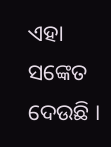ଏହା ସଙ୍କେତ ଦେଉଛି ।